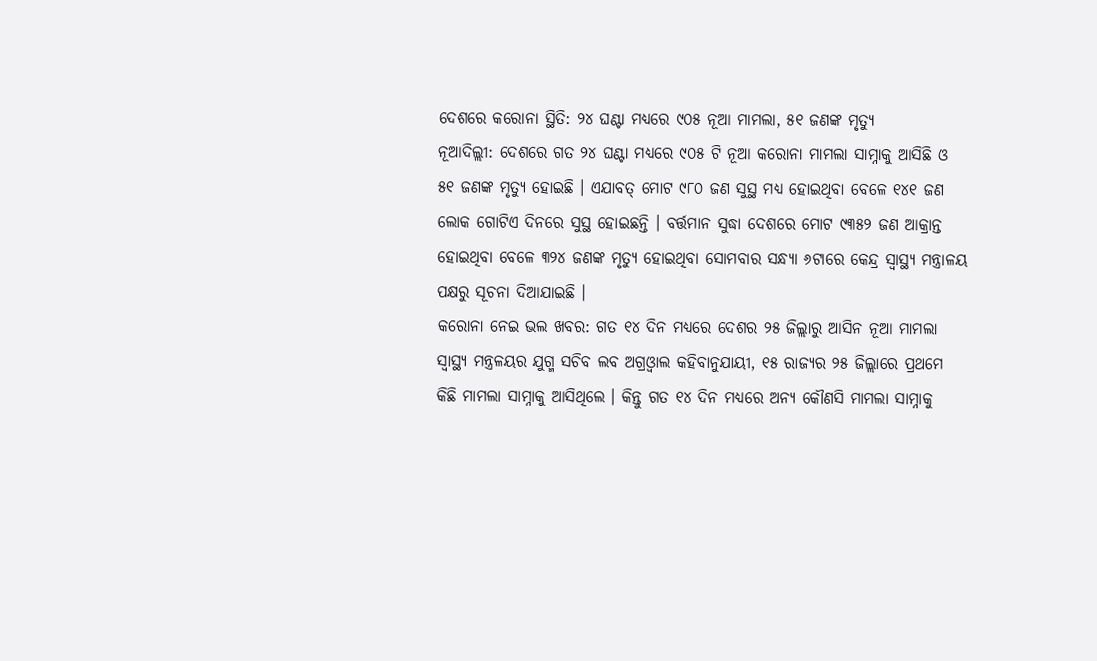ଦେଶରେ କରୋନା ସ୍ଥିତି: ୨୪ ଘଣ୍ଟା ମଧ୍ୟରେ ୯୦୫ ନୂଆ ମାମଲା, ୫୧ ଜଣଙ୍କ ମୃତ୍ୟୁ
ନୂଆଦିଲ୍ଲୀ: ଦେଶରେ ଗତ ୨୪ ଘଣ୍ଟା ମଧ୍ୟରେ ୯୦୫ ଟି ନୂଆ କରୋନା ମାମଲା ସାମ୍ନାକୁ ଆସିଛି ଓ ୫୧ ଜଣଙ୍କ ମୃତ୍ୟୁ ହୋଇଛି । ଏଯାବତ୍ ମୋଟ ୯୮୦ ଜଣ ସୁସ୍ଥ ମଧ୍ୟ ହୋଇଥିବା ବେଳେ ୧୪୧ ଜଣ ଲୋକ ଗୋଟିଏ ଦିନରେ ସୁସ୍ଥ ହୋଇଛନ୍ତି । ବର୍ତ୍ତମାନ ସୁଦ୍ଧା ଦେଶରେ ମୋଟ ୯୩୫୨ ଜଣ ଆକ୍ରାନ୍ତ ହୋଇଥିବା ବେଳେ ୩୨୪ ଜଣଙ୍କ ମୃତ୍ୟୁ ହୋଇଥିବା ସୋମବାର ସନ୍ଧ୍ୟା ୬ଟାରେ କେନ୍ଦ୍ର ସ୍ୱାସ୍ଥ୍ୟ ମନ୍ତ୍ରାଳୟ ପକ୍ଷରୁ ସୂଚନା ଦିଆଯାଇଛି ।
କରୋନା ନେଇ ଭଲ ଖବର: ଗତ ୧୪ ଦିନ ମଧ୍ୟରେ ଦେଶର ୨୫ ଜିଲ୍ଲାରୁ ଆସିନ ନୂଆ ମାମଲା
ସ୍ୱାସ୍ଥ୍ୟ ମନ୍ତ୍ରଳୟର ଯୁଗ୍ମ ସଚିବ ଲବ ଅଗ୍ରଓ୍ୱାଲ କହିବାନୁଯାୟୀ, ୧୫ ରାଜ୍ୟର ୨୫ ଜିଲ୍ଲାରେ ପ୍ରଥମେ କିଛି ମାମଲା ସାମ୍ନାକୁ ଆସିଥିଲେ । କିନ୍ତୁ ଗତ ୧୪ ଦିନ ମଧ୍ୟରେ ଅନ୍ୟ କୌଣସି ମାମଲା ସାମ୍ନାକୁ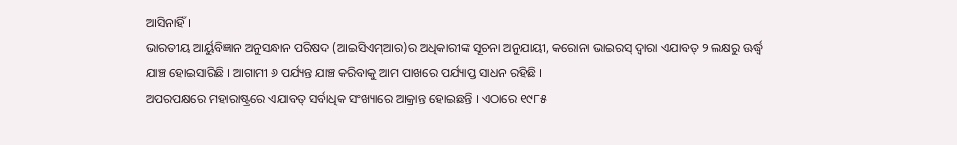ଆସିନାହିଁ ।
ଭାରତୀୟ ଆର୍ୟୁବିଜ୍ଞାନ ଅନୁସନ୍ଧାନ ପରିଷଦ (ଆଇସିଏମ୍ଆର)ର ଅଧିକାରୀଙ୍କ ସୂଚନା ଅନୁଯାୟୀ, କରୋନା ଭାଇରସ୍ ଦ୍ୱାରା ଏଯାବତ୍ ୨ ଲକ୍ଷରୁ ଊର୍ଦ୍ଧ୍ୱ ଯାଞ୍ଚ ହୋଇସାରିଛି । ଆଗାମୀ ୬ ପର୍ଯ୍ୟନ୍ତ ଯାଞ୍ଚ କରିବାକୁ ଆମ ପାଖରେ ପର୍ଯ୍ୟାପ୍ତ ସାଧନ ରହିଛି ।
ଅପରପକ୍ଷରେ ମହାରାଷ୍ଟ୍ରରେ ଏଯାବତ୍ ସର୍ବାଧିକ ସଂଖ୍ୟାରେ ଆକ୍ରାନ୍ତ ହୋଇଛନ୍ତି । ଏଠାରେ ୧୯୮୫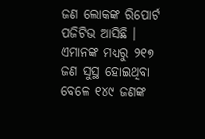ଜଣ ଲୋକଙ୍କ ରିପୋର୍ଟ ପଜିଟିଭ ଆସିଛି । ଏମାନଙ୍କ ମଧ୍ୟରୁ ୨୧୭ ଜଣ ସୁସ୍ଥ ହୋଇଥିବା ବେଳେ ୧୪୯ ଜଣଙ୍କ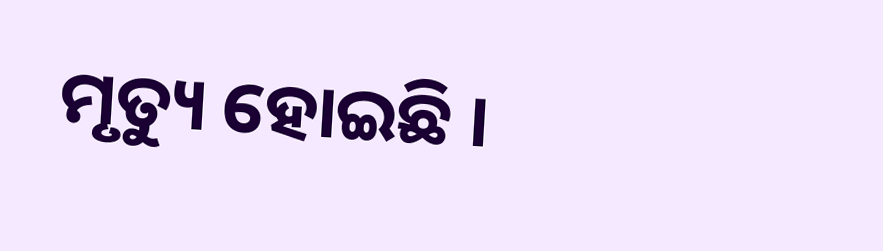ମୃତ୍ୟୁ ହୋଇଛି ।